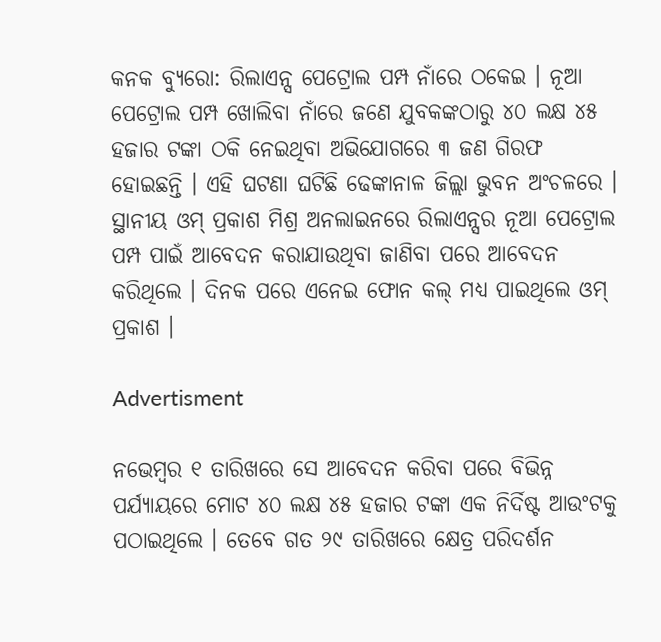କନକ ବ୍ୟୁରୋ: ରିଲାଏନ୍ସ ପେଟ୍ରୋଲ ପମ୍ପ ନାଁରେ ଠକେଇ । ନୂଆ ପେଟ୍ରୋଲ ପମ୍ପ ଖୋଲିବା ନାଁରେ ଜଣେ ଯୁବକଙ୍କଠାରୁ ୪୦ ଲକ୍ଷ ୪୫ ହଜାର ଟଙ୍କା ଠକି ନେଇଥିବା ଅଭିଯୋଗରେ ୩ ଜଣ ଗିରଫ ହୋଇଛନ୍ତି । ଏହି ଘଟଣା ଘଟିଛି ଢେଙ୍କାନାଳ ଜିଲ୍ଲା ଭୁବନ ଅଂଚଳରେ । ସ୍ଥାନୀୟ ଓମ୍ ପ୍ରକାଶ ମିଶ୍ର ଅନଲାଇନରେ ରିଲାଏନ୍ସର ନୂଆ ପେଟ୍ରୋଲ ପମ୍ପ ପାଇଁ ଆବେଦନ କରାଯାଉଥିବା ଜାଣିବା ପରେ ଆବେଦନ କରିଥିଲେ । ଦିନକ ପରେ ଏନେଇ ଫୋନ କଲ୍ ମଧ୍ୟ ପାଇଥିଲେ ଓମ୍ ପ୍ରକାଶ ।

Advertisment

ନଭେମ୍ବର ୧ ତାରିଖରେ ସେ ଆବେଦନ କରିବା ପରେ ବିଭିନ୍ନ ପର୍ଯ୍ୟାୟରେ ମୋଟ ୪୦ ଲକ୍ଷ ୪୫ ହଜାର ଟଙ୍କା ଏକ ନିର୍ଦିଷ୍ଟ ଆଉଂଟକୁ ପଠାଇଥିଲେ । ତେବେ ଗତ ୨୯ ତାରିଖରେ କ୍ଷେତ୍ର ପରିଦର୍ଶନ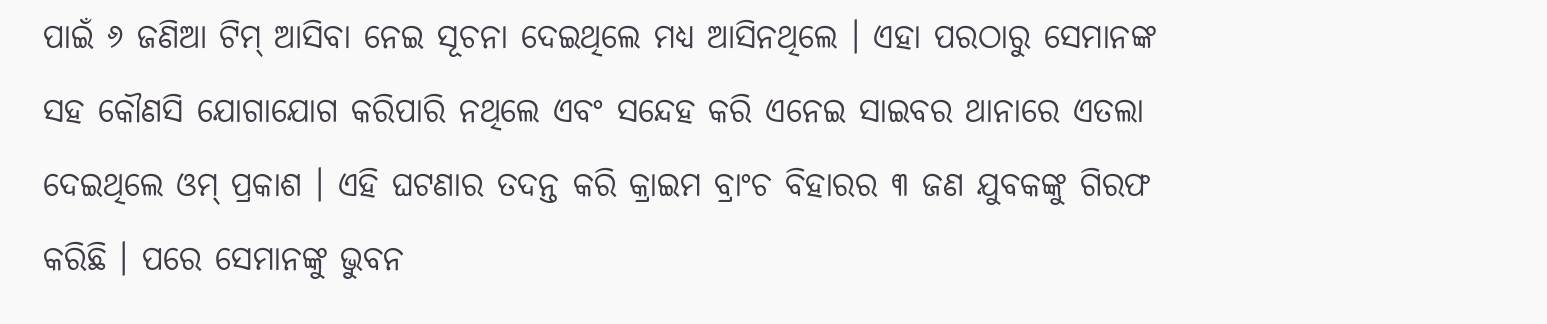ପାଇଁ ୬ ଜଣିଆ ଟିମ୍ ଆସିବା ନେଇ ସୂଚନା ଦେଇଥିଲେ ମଧ୍ୟ ଆସିନଥିଲେ । ଏହା ପରଠାରୁ ସେମାନଙ୍କ ସହ କୌଣସି ଯୋଗାଯୋଗ କରିପାରି ନଥିଲେ ଏବଂ ସନ୍ଦେହ କରି ଏନେଇ ସାଇବର ଥାନାରେ ଏତଲା ଦେଇଥିଲେ ଓମ୍ ପ୍ରକାଶ । ଏହି ଘଟଣାର ତଦନ୍ତ କରି କ୍ରାଇମ ବ୍ରାଂଚ ବିହାରର ୩ ଜଣ ଯୁବକଙ୍କୁ ଗିରଫ କରିଛି । ପରେ ସେମାନଙ୍କୁ ଭୁବନ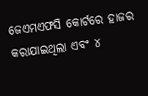ଜେଏମଏଫସି କୋର୍ଟରେ ହାଜର କରାଯାଇଥିଲା ଏବଂ ୪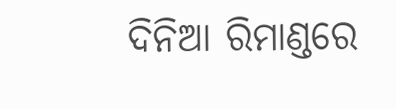ଦିନିଆ ରିମାଣ୍ଡରେ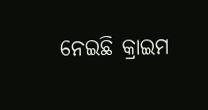ନେଇଛି କ୍ରାଇମ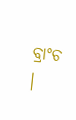ବ୍ରାଂଚ ।